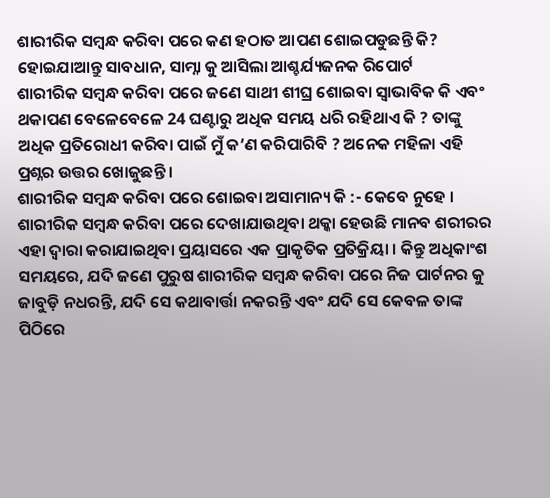ଶାରୀରିକ ସମ୍ୱନ୍ଧ କରିବା ପରେ କଣ ହଠାତ ଆପଣ ଶୋଇପଡୁଛନ୍ତି କି? ହୋଇଯାଆନ୍ତୁ ସାବଧାନ, ସାମ୍ନା କୁ ଆସିଲା ଆଶ୍ଚର୍ଯ୍ୟଜନକ ରିପୋର୍ଟ
ଶାରୀରିକ ସମ୍ୱନ୍ଧ କରିବା ପରେ ଜଣେ ସାଥୀ ଶୀଘ୍ର ଶୋଇବା ସ୍ୱାଭାବିକ କି ଏବଂ ଥକାପଣ ବେଳେବେଳେ 24 ଘଣ୍ଟାରୁ ଅଧିକ ସମୟ ଧରି ରହିଥାଏ କି ? ତାଙ୍କୁ ଅଧିକ ପ୍ରତିରୋଧୀ କରିବା ପାଇଁ ମୁଁ କ’ଣ କରିପାରିବି ? ଅନେକ ମହିଳା ଏହି ପ୍ରଶ୍ନର ଉତ୍ତର ଖୋଜୁଛନ୍ତି ।
ଶାରୀରିକ ସମ୍ୱନ୍ଧ କରିବା ପରେ ଶୋଇବା ଅସାମାନ୍ୟ କି :- କେବେ ନୁହେ । ଶାରୀରିକ ସମ୍ୱନ୍ଧ କରିବା ପରେ ଦେଖାଯାଉଥିବା ଥକ୍କା ହେଉଛି ମାନବ ଶରୀରର ଏହା ଦ୍ୱାରା କରାଯାଇଥିବା ପ୍ରୟାସରେ ଏକ ପ୍ରାକୃତିକ ପ୍ରତିକ୍ରିୟା । କିନ୍ତୁ ଅଧିକାଂଶ ସମୟରେ, ଯଦି ଜଣେ ପୁରୁଷ ଶାରୀରିକ ସମ୍ୱନ୍ଧ କରିବା ପରେ ନିଜ ପାର୍ଟନର କୁ ଜାବୁଡ଼ି ନଧରନ୍ତି, ଯଦି ସେ କଥାବାର୍ତ୍ତା ନକରନ୍ତି ଏବଂ ଯଦି ସେ କେବଳ ତାଙ୍କ ପିଠିରେ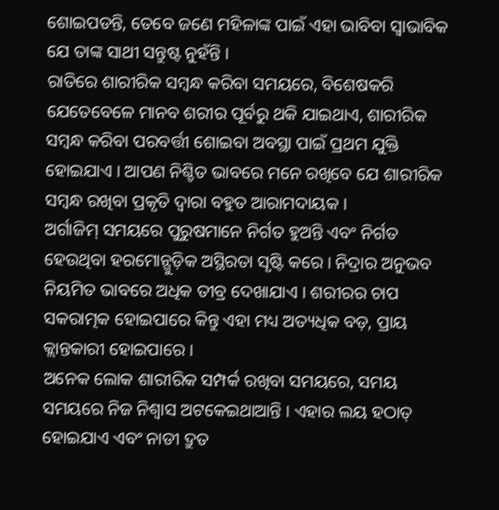ଶୋଇପଡନ୍ତି, ତେବେ ଜଣେ ମହିଳାଙ୍କ ପାଇଁ ଏହା ଭାବିବା ସ୍ୱାଭାବିକ ଯେ ତାଙ୍କ ସାଥୀ ସନ୍ତୁଷ୍ଟ ନୁହଁନ୍ତି ।
ରାତିରେ ଶାରୀରିକ ସମ୍ୱନ୍ଧ କରିବା ସମୟରେ, ବିଶେଷକରି ଯେତେବେଳେ ମାନବ ଶରୀର ପୂର୍ବରୁ ଥକି ଯାଇଥାଏ, ଶାରୀରିକ ସମ୍ୱନ୍ଧ କରିବା ପରବର୍ତ୍ତୀ ଶୋଇବା ଅବସ୍ଥା ପାଇଁ ପ୍ରଥମ ଯୁକ୍ତି ହୋଇଯାଏ । ଆପଣ ନିଶ୍ଚିତ ଭାବରେ ମନେ ରଖିବେ ଯେ ଶାରୀରିକ ସମ୍ୱନ୍ଧ ରଖିବା ପ୍ରକୃତି ଦ୍ୱାରା ବହୁତ ଆରାମଦାୟକ ।
ଅର୍ଗାଜିମ୍ ସମୟରେ ପୁରୁଷମାନେ ନିର୍ଗତ ହୁଅନ୍ତି ଏବଂ ନିର୍ଗତ ହେଉଥିବା ହରମୋନ୍ଗୁଡ଼ିକ ଅସ୍ଥିରତା ସୃଷ୍ଟି କରେ । ନିଦ୍ରାର ଅନୁଭବ ନିୟମିତ ଭାବରେ ଅଧିକ ତୀବ୍ର ଦେଖାଯାଏ । ଶରୀରର ଚାପ ସକରାତ୍ମକ ହୋଇପାରେ କିନ୍ତୁ ଏହା ମଧ୍ୟ ଅତ୍ୟଧିକ ବଡ଼, ପ୍ରାୟ କ୍ଲାନ୍ତକାରୀ ହୋଇପାରେ ।
ଅନେକ ଲୋକ ଶାରୀରିକ ସମ୍ପର୍କ ରଖିବା ସମୟରେ, ସମୟ ସମୟରେ ନିଜ ନିଶ୍ୱାସ ଅଟକେଇଥାଆନ୍ତି । ଏହାର ଲୟ ହଠାତ୍ ହୋଇଯାଏ ଏବଂ ନାଡୀ ଦ୍ରୁତ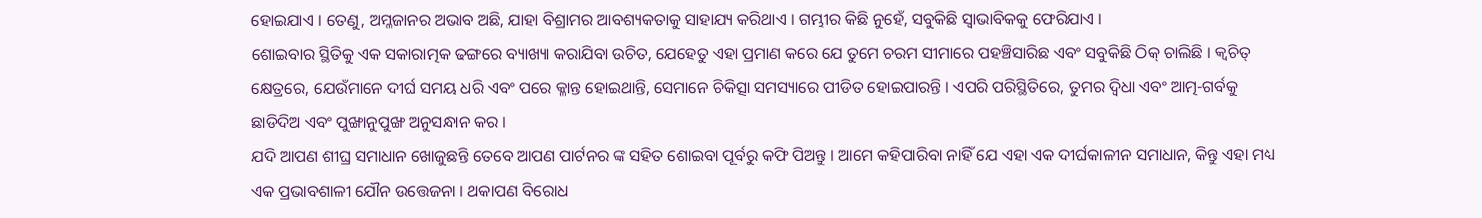ହୋଇଯାଏ । ତେଣୁ, ଅମ୍ଳଜାନର ଅଭାବ ଅଛି, ଯାହା ବିଶ୍ରାମର ଆବଶ୍ୟକତାକୁ ସାହାଯ୍ୟ କରିଥାଏ । ଗମ୍ଭୀର କିଛି ନୁହେଁ, ସବୁକିଛି ସ୍ୱାଭାବିକକୁ ଫେରିଯାଏ ।
ଶୋଇବାର ସ୍ଥିତିକୁ ଏକ ସକାରାତ୍ମକ ଢଙ୍ଗରେ ବ୍ୟାଖ୍ୟା କରାଯିବା ଉଚିତ, ଯେହେତୁ ଏହା ପ୍ରମାଣ କରେ ଯେ ତୁମେ ଚରମ ସୀମାରେ ପହଞ୍ଚିସାରିଛ ଏବଂ ସବୁକିଛି ଠିକ୍ ଚାଲିଛି । କ୍ୱଚିତ୍ କ୍ଷେତ୍ରରେ, ଯେଉଁମାନେ ଦୀର୍ଘ ସମୟ ଧରି ଏବଂ ପରେ କ୍ଳାନ୍ତ ହୋଇଥାନ୍ତି, ସେମାନେ ଚିକିତ୍ସା ସମସ୍ୟାରେ ପୀଡିତ ହୋଇପାରନ୍ତି । ଏପରି ପରିସ୍ଥିତିରେ, ତୁମର ଦ୍ୱିଧା ଏବଂ ଆତ୍ମ-ଗର୍ବକୁ ଛାଡିଦିଅ ଏବଂ ପୁଙ୍ଖାନୁପୁଙ୍ଖ ଅନୁସନ୍ଧାନ କର ।
ଯଦି ଆପଣ ଶୀଘ୍ର ସମାଧାନ ଖୋଜୁଛନ୍ତି ତେବେ ଆପଣ ପାର୍ଟନର ଙ୍କ ସହିତ ଶୋଇବା ପୂର୍ବରୁ କଫି ପିଅନ୍ତୁ । ଆମେ କହିପାରିବା ନାହିଁ ଯେ ଏହା ଏକ ଦୀର୍ଘକାଳୀନ ସମାଧାନ, କିନ୍ତୁ ଏହା ମଧ୍ୟ ଏକ ପ୍ରଭାବଶାଳୀ ଯୌନ ଉତ୍ତେଜନା । ଥକାପଣ ବିରୋଧ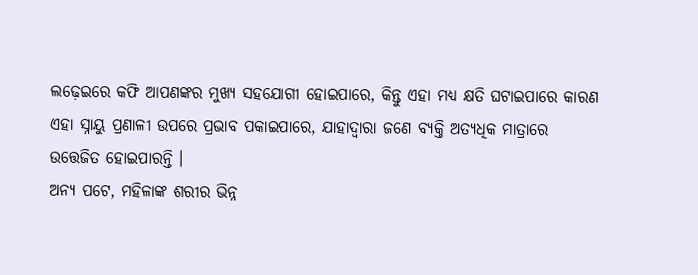ଲଢ଼େଇରେ କଫି ଆପଣଙ୍କର ମୁଖ୍ୟ ସହଯୋଗୀ ହୋଇପାରେ, କିନ୍ତୁ ଏହା ମଧ୍ୟ କ୍ଷତି ଘଟାଇପାରେ କାରଣ ଏହା ସ୍ନାୟୁ ପ୍ରଣାଳୀ ଉପରେ ପ୍ରଭାବ ପକାଇପାରେ, ଯାହାଦ୍ୱାରା ଜଣେ ବ୍ୟକ୍ତି ଅତ୍ୟଧିକ ମାତ୍ରାରେ ଉତ୍ତେଜିତ ହୋଇପାରନ୍ତି ।
ଅନ୍ୟ ପଟେ, ମହିଳାଙ୍କ ଶରୀର ଭିନ୍ନ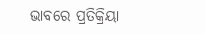ଭାବରେ ପ୍ରତିକ୍ରିୟା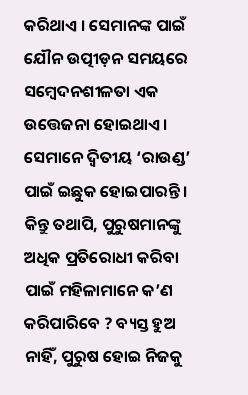କରିଥାଏ । ସେମାନଙ୍କ ପାଇଁ ଯୌନ ଉତ୍ପୀଡ଼ନ ସମୟରେ ସମ୍ବେଦନଶୀଳତା ଏକ ଉତ୍ତେଜନା ହୋଇଥାଏ । ସେମାନେ ଦ୍ୱିତୀୟ ‘ରାଉଣ୍ଡ’ ପାଇଁ ଇଛୁକ ହୋଇପାରନ୍ତି । କିନ୍ତୁ ତଥାପି, ପୁରୁଷମାନଙ୍କୁ ଅଧିକ ପ୍ରତିରୋଧୀ କରିବା ପାଇଁ ମହିଳାମାନେ କ’ଣ କରିପାରିବେ ? ବ୍ୟସ୍ତ ହୁଅ ନାହିଁ, ପୁରୁଷ ହୋଇ ନିଜକୁ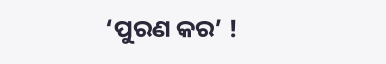‘ପୁରଣ କର’ !